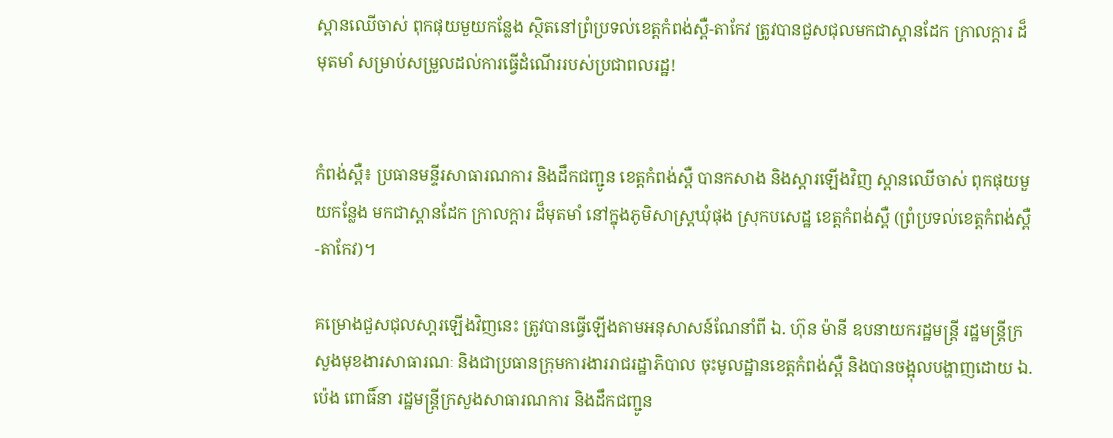ស្ពានឈើចាស់ ពុកផុយមួយកន្លែង ស្ថិតនៅព្រំប្រទល់ខេត្តកំពង់ស្ពឺ-តាកែវ ត្រូវបានជួសជុលមកជាស្ពានដែក ក្រាលក្តារ ដ៏មុតមាំ សម្រាប់សម្រួលដល់ការធ្វើដំណើររបស់ប្រជាពលរដ្ឋ!


កំពង់ស្ពឺ៖ ប្រធានមន្ទីរសាធារណការ និងដឹកជញ្ជូន ខេត្តកំពង់ស្ពឺ បានកសាង និងស្តារឡើងវិញ ស្ពានឈើចាស់ ពុកផុយមួយកន្លែង មកជាស្ពានដែក ក្រាលក្តារ ដ៏មុតមាំ នៅក្នុងភូមិសាស្ត្រឃុំផុង ស្រុកបសេដ្ឋ ខេត្តកំពង់ស្ពឺ (ព្រំប្រទល់ខេត្តកំពង់ស្ពឺ-តាកែវ)។

គម្រោងជួសជុលសា្តរឡើងវិញនេះ ត្រូវបានធ្វើឡើងតាមអនុសាសន៍ណែនាំពី ឯ. ហ៊ុន ម៉ានី ឧបនាយករដ្ឋមន្ត្រី រដ្ឋមន្ត្រីក្រសួងមុខងារសាធារណៈ និងជាប្រធានក្រុមការងាររាជរដ្ឋាភិបាល ចុះមូលដ្ឋានខេត្តកំពង់ស្ពឺ និងបានចង្អុលបង្ហាញដោយ ឯ. ប៉េង ពោធិ៍នា រដ្ឋមន្ត្រីក្រសួងសាធារណការ និងដឹកជញ្ជូន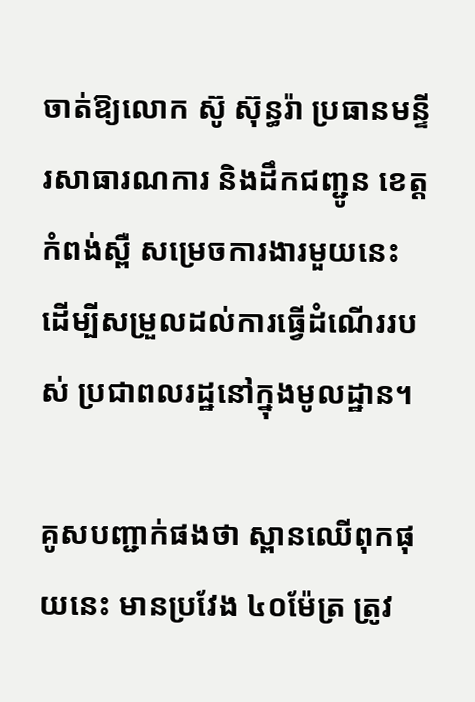ចាត់ឱ្យលោក ស៊ូ ស៊ុន្ធរ៉ា ប្រធានមន្ទីរសាធារណការ និងដឹកជញ្ជូន ខេត្តកំពង់ស្ពឺ សម្រេចការងារមួយនេះ ដើម្បីសម្រួលដល់ការធ្វើដំណើររបស់ ប្រជាពលរដ្ឋនៅក្នុងមូលដ្ឋាន។

គូសបញ្ជាក់ផងថា ស្ពានឈើពុកផុយនេះ មានប្រវែង ៤០ម៉ែត្រ ត្រូវ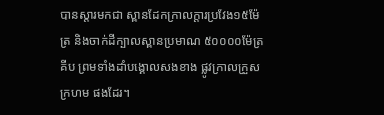បានស្តារមកជា ស្ពានដែកក្រាលក្តារប្រវែង១៥ម៉ែត្រ និងចាក់ដីក្បាលស្ពានប្រមាណ ៥០០០០ម៉ែត្រគីប ព្រមទាំងដាំបង្គោលសងខាង ផ្លូវក្រាលក្រួសក្រហម ផងដែរ។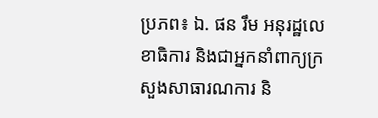ប្រភព៖ ឯ. ផន រឹម អនុរដ្ឋលេខាធិការ និងជាអ្នកនាំពាក្យក្រសួងសាធារណការ និ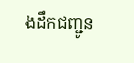ងដឹកជញ្ជូន